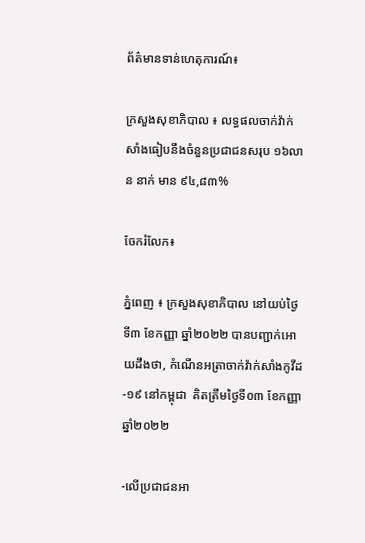ព័ត៌មានទាន់ហេតុការណ៍៖

ក្រសួងសុខាភិបាល ៖ លទ្ធផលចាក់វ៉ាក់សាំងធៀបនឹងចំនួនប្រជាជនសរុប ១៦លាន នាក់ មាន ៩៤,៨៣%

ចែករំលែក៖

ភ្នំពេញ ៖ ក្រសួងសុខាភិបាល នៅយប់ថ្ងៃទី៣ ខែកញ្ញា ឆ្នាំ២០២២ បានបញ្ជាក់អោយដឹងថា, កំណេីនអត្រាចាក់វ៉ាក់សាំងកូវីដ-១៩ នៅកម្ពុជា  គិតត្រឹមថ្ងៃទី០៣ ខែកញ្ញា ឆ្នាំ២០២២

-លើប្រជាជនអា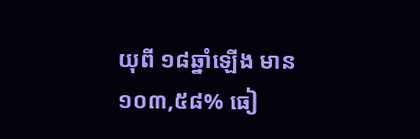យុពី ១៨ឆ្នាំឡើង មាន ១០៣,៥៨% ធៀ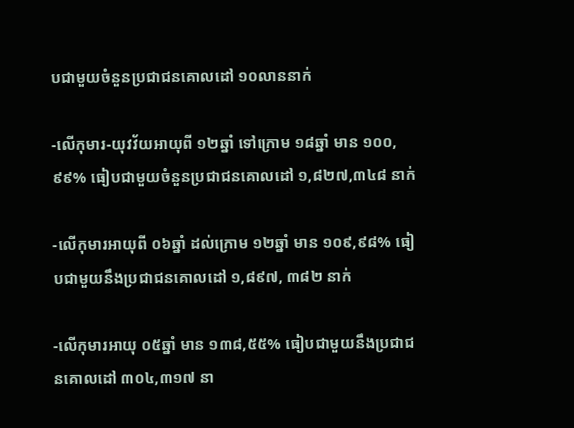បជាមួយចំនួនប្រជាជនគោលដៅ ១០លាននាក់

-លើកុមារ-យុវវ័យអាយុពី ១២ឆ្នាំ ទៅក្រោម ១៨ឆ្នាំ មាន ១០០,៩៩% ធៀបជាមួយចំនួនប្រជាជនគោលដៅ ១,៨២៧,៣៤៨ នាក់

-លើកុមារអាយុពី ០៦ឆ្នាំ ដល់ក្រោម ១២ឆ្នាំ មាន ១០៩,៩៨% ធៀបជាមួយនឹងប្រជាជនគោលដៅ ១,៨៩៧, ៣៨២ នាក់

-លើកុមារអាយុ ០៥ឆ្នាំ មាន ១៣៨,៥៥% ធៀបជាមួយនឹងប្រជាជនគោលដៅ ៣០៤,៣១៧ នា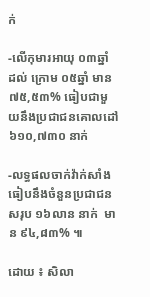ក់

-លើកុមារអាយុ ០៣ឆ្នាំ ដល់ ក្រោម ០៥ឆ្នាំ មាន ៧៥,៥៣% ធៀបជាមួយនឹងប្រជាជនគោលដៅ ៦១០,៧៣០ នាក់

-លទ្ធផលចាក់វ៉ាក់សាំងធៀបនឹងចំនួនប្រជាជនសរុប ១៦លាន នាក់  មាន ៩៤,៨៣% ៕

ដោយ ៖ សិលា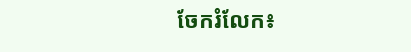ចែករំលែក៖